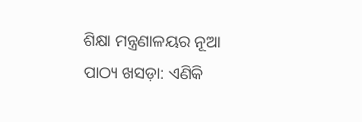ଶିକ୍ଷା ମନ୍ତ୍ରଣାଳୟର ନୂଆ ପାଠ୍ୟ ଖସଡ଼ା: ଏଣିକି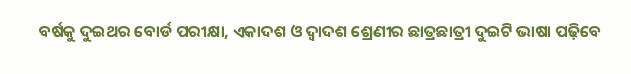ବର୍ଷକୁ ଦୁଇଥର ବୋର୍ଡ ପରୀକ୍ଷା, ଏକାଦଶ ଓ ଦ୍ୱାଦଶ ଶ୍ରେଣୀର ଛାତ୍ରଛାତ୍ରୀ ଦୁଇଟି ଭାଷା ପଢ଼ିବେ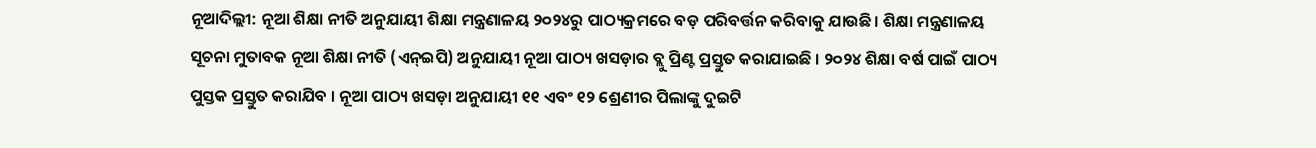ନୂଆଦିଲ୍ଲୀ: ନୂଆ ଶିକ୍ଷା ନୀତି ଅନୁଯାୟୀ ଶିକ୍ଷା ମନ୍ତ୍ରଣାଳୟ ୨୦୨୪ରୁ ପାଠ୍ୟକ୍ରମରେ ବଡ଼ ପରିବର୍ତ୍ତନ କରିବାକୁ ଯାଉଛି। ଶିକ୍ଷା ମନ୍ତ୍ରଣାଳୟ ସୂଚନା ମୁତାବକ ନୂଆ ଶିକ୍ଷା ନୀତି (ଏନ୍ଇପି) ଅନୁଯାୟୀ ନୂଆ ପାଠ୍ୟ ଖସଡ଼ାର ବ୍ଲୁ ପ୍ରିଣ୍ଟ ପ୍ରସ୍ତୁତ କରାଯାଇଛି । ୨୦୨୪ ଶିକ୍ଷା ବର୍ଷ ପାଇଁ ପାଠ୍ୟ ପୁସ୍ତକ ପ୍ରସ୍ତୁତ କରାଯିବ । ନୂଆ ପାଠ୍ୟ ଖସଡ଼ା ଅନୁଯାୟୀ ୧୧ ଏବଂ ୧୨ ଶ୍ରେଣୀର ପିଲାଙ୍କୁ ଦୁଇଟି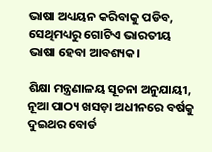ଭାଷା ଅଧ୍ୟୟନ କରିବାକୁ ପଡିବ, ସେଥିମଧ୍ୟରୁ ଗୋଟିଏ ଭାରତୀୟ ଭାଷା ହେବା ଆବଶ୍ୟକ।

ଶିକ୍ଷା ମନ୍ତ୍ରଣାଳୟ ସୂଚନା ଅନୁଯାୟୀ, ନୂଆ ପାଠ୍ୟ ଖସଡ଼ା ଅଧୀନରେ ବର୍ଷକୁ ଦୁଇଥର ବୋର୍ଡ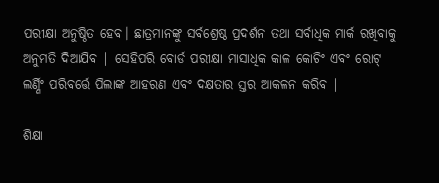ପରୀକ୍ଷା ଅନୁଷ୍ଠିତ ହେବ। ଛାତ୍ରମାନଙ୍କୁ ସର୍ବଶ୍ରେଷ୍ଠ ପ୍ରଦର୍ଶନ ତଥା ସର୍ବାଧିକ ମାର୍କ ରଖିବାକୁ ଅନୁମତି ଦିଆଯିବ | ସେହିପରି ବୋର୍ଡ ପରୀକ୍ଷା ମାସାଧିକ କାଳ କୋଚିଂ ଏବଂ ରୋଟ୍ ଲର୍ଣ୍ଣିଂ ପରିବର୍ତ୍ତେ ପିଲାଙ୍କ ଆହରଣ ଏବଂ ଦକ୍ଷତାର ସ୍ତର ଆକଳନ କରିବ |

ଶିକ୍ଷା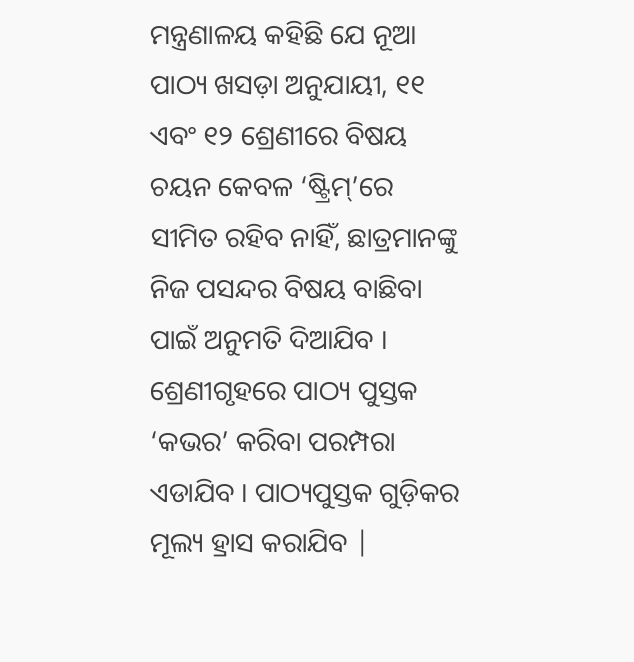ମନ୍ତ୍ରଣାଳୟ କହିଛି ଯେ ନୂଆ ପାଠ୍ୟ ଖସଡ଼ା ଅନୁଯାୟୀ, ୧୧ ଏବଂ ୧୨ ଶ୍ରେଣୀରେ ବିଷୟ ଚୟନ କେବଳ ‘ଷ୍ଟ୍ରିମ୍’ରେ ସୀମିତ ରହିବ ନାହିଁ, ଛାତ୍ରମାନଙ୍କୁ ନିଜ ପସନ୍ଦର ବିଷୟ ବାଛିବା ପାଇଁ ଅନୁମତି ଦିଆଯିବ । ଶ୍ରେଣୀଗୃହରେ ପାଠ୍ୟ ପୁସ୍ତକ ‘କଭର’ କରିବା ପରମ୍ପରା ଏଡାଯିବ । ପାଠ୍ୟପୁସ୍ତକ ଗୁଡ଼ିକର ମୂଲ୍ୟ ହ୍ରାସ କରାଯିବ |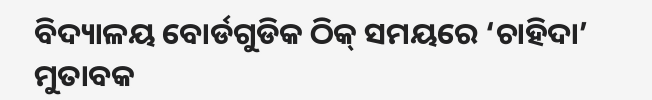ବିଦ୍ୟାଳୟ ବୋର୍ଡଗୁଡିକ ଠିକ୍ ସମୟରେ ‘ଚାହିଦା’ ମୁତାବକ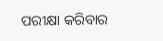ପରୀକ୍ଷା କରିବାର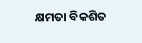କ୍ଷମତା ବିକଶିତ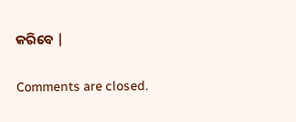କରିବେ |

Comments are closed.